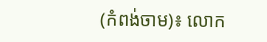(កំពង់ចាម)៖ លោក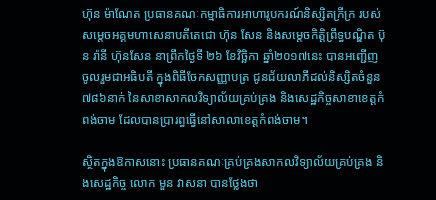ហ៊ុន ម៉ាណែត ប្រធានគណៈកម្មាធិការអាហារូបករណ៍និស្សិតក្រីក្រ របស់សម្តេចអគ្គមហាសេនាបតីតេជោ ហ៊ុន សែន និងសម្តេចកិត្តិព្រឹទ្ធបណ្ឌិត ប៊ុន រ៉ានី ហ៊ុនសែន នាព្រឹកថ្ងៃទី ២៦ ខែវិច្ឆិកា ឆ្នាំ២០១៧នេះ បានអញ្ជើញចូលរួមជាអធិបតី ក្នុងពិធីចែកសញ្ញាបត្រ ជូនជ័យលាភីដល់និស្សិតចំនួន៧៨៦នាក់ នៃសាខាសាកលវិទ្យាល័យគ្រប់គ្រង និងសេដ្ឋកិច្ចសាខាខេត្តកំពង់ចាម ដែលបានប្រារព្ធធ្វើនៅសាលាខេត្តកំពង់ចាម។

ស្ថិតក្នុងឱកាសនោះ ប្រធានគណៈគ្រប់គ្រងសាកលវិទ្យាល័យគ្រប់គ្រង និងសេដ្ឋកិច្ច លោក មួន វាសនា បានថ្លែងថា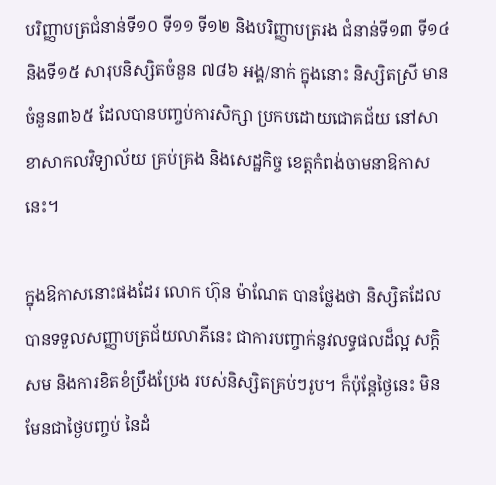បរិញ្ញាបត្រជំនាន់ទី១០ ទី១១ ទី១២ និងបរិញ្ញាបត្ររង ជំនាន់ទី១៣ ទី១៤ និងទី១៥ សារុបនិស្សិតចំនួន ៧៨៦ អង្គ/នាក់ ក្នុងនោះ និស្សិតស្រី មានចំនួន៣៦៥ ដែលបានបញ្ចប់ការសិក្សា ប្រកបដោយជោគជ័យ នៅសាខាសាកលវិទ្យាល័យ គ្រប់គ្រង និងសេដ្ឋកិច្ច ខេត្តកំពង់ចាមនាឱកាសនេះ។

ក្នុងឱកាសនោះផងដែរ លោក ហ៊ុន ម៉ាណែត បានថ្លែងថា និស្សិតដែលបានទទួលសញ្ញាបត្រជ័យលាភីនេះ ជាការបញ្ចាក់នូវលទ្ធផលដ៏ល្អ សក្តិសម និងការខិតខំប្រឹងប្រែង របស់និស្សិតគ្រប់ៗរូប។ ក៏ប៉ុន្តែថ្ងៃនេះ មិនមែនជាថ្ងៃបញ្ចប់ នៃដំ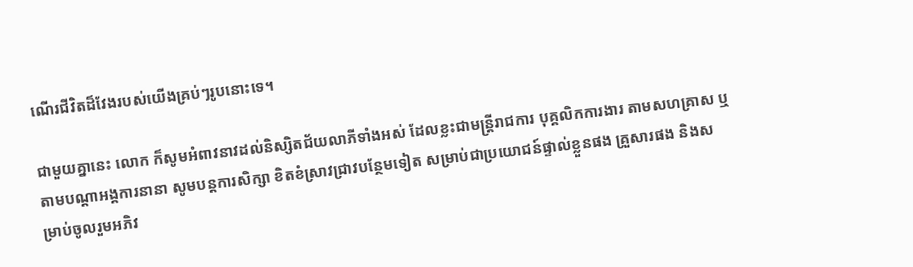ណើរជីវិតដ៏វែងរបស់យើងគ្រប់ៗរូបនោះទេ។

ជាមួយគ្នានេះ លោក ក៏សូមអំពាវនាវដល់និស្សិតជ័យលាភីទាំងអស់ ដែលខ្លះជាមន្ត្រីរាជការ បុគ្គលិកការងារ តាមសហគ្រាស ឬតាមបណ្តាអង្គការនានា សូមបន្តការសិក្សា ខិតខំស្រាវជ្រាវបន្ថែមទៀត សម្រាប់ជាប្រយោជន៍ផ្ទាល់ខ្លួនផង គ្រួសារផង និងសម្រាប់ចូលរួមអភិវ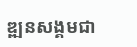ឌ្ឍនសង្គមជា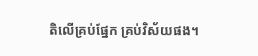តិលើគ្រប់ផ្នែក គ្រប់វិស័យផង។